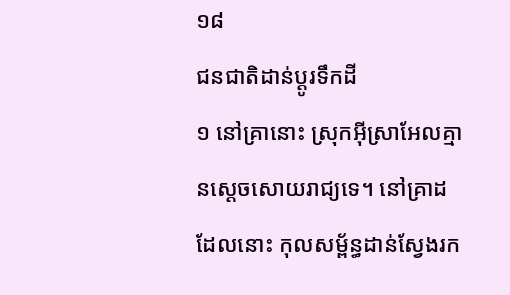១៨
ជនជាតិដាន់ប្ដូរទឹកដី
១ នៅគ្រានោះ ស្រុកអ៊ីស្រាអែលគ្មានស្ដេចសោយរាជ្យទេ។ នៅគ្រាដដែលនោះ កុលសម្ព័ន្ធដាន់ស្វែងរក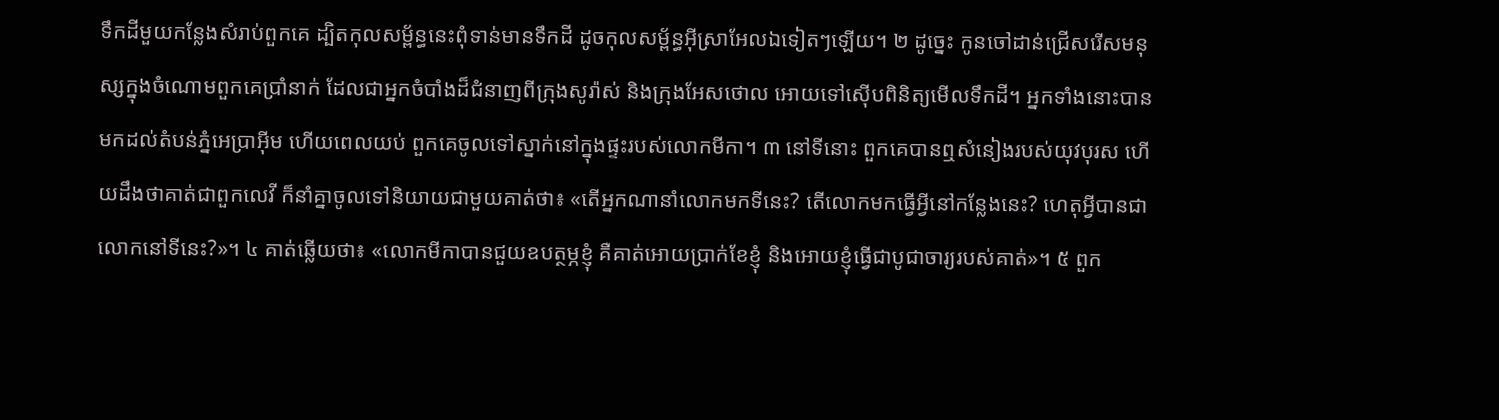ទឹកដីមួយកន្លែងសំរាប់ពួកគេ ដ្បិតកុលសម្ព័ន្ធនេះពុំទាន់មានទឹកដី ដូចកុលសម្ព័ន្ធអ៊ីស្រាអែលឯទៀតៗឡើយ។ ២ ដូច្នេះ កូនចៅដាន់ជ្រើសរើសមនុស្សក្នុងចំណោមពួកគេប្រាំនាក់ ដែលជាអ្នកចំបាំងដ៏ជំនាញពីក្រុងសូរ៉ាស់ និងក្រុងអែសថោល អោយទៅស៊ើបពិនិត្យមើលទឹកដី។ អ្នកទាំងនោះបានមកដល់តំបន់ភ្នំអេប្រាអ៊ីម ហើយពេលយប់ ពួកគេចូលទៅស្នាក់នៅក្នុងផ្ទះរបស់លោកមីកា។ ៣ នៅទីនោះ ពួកគេបានឮសំនៀងរបស់យុវបុរស ហើយដឹងថាគាត់ជាពួកលេវី ក៏នាំគ្នាចូលទៅនិយាយជាមួយគាត់ថា៖ «តើអ្នកណានាំលោកមកទីនេះ? តើលោកមកធ្វើអ្វីនៅកន្លែងនេះ? ហេតុអ្វីបានជាលោកនៅទីនេះ?»។ ៤ គាត់ឆ្លើយថា៖ «លោកមីកាបានជួយឧបត្ថម្ភខ្ញុំ គឺគាត់អោយប្រាក់ខែខ្ញុំ និងអោយខ្ញុំធ្វើជាបូជាចារ្យរបស់គាត់»។ ៥ ពួក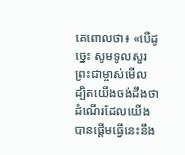គេពោលថា៖ «បើដូច្នេះ សូមទូលសួរព្រះជាម្ចាស់មើល ដ្បិតយើងចង់ដឹងថា ដំណើរដែលយើងបានផ្ដើមធ្វើនេះនឹង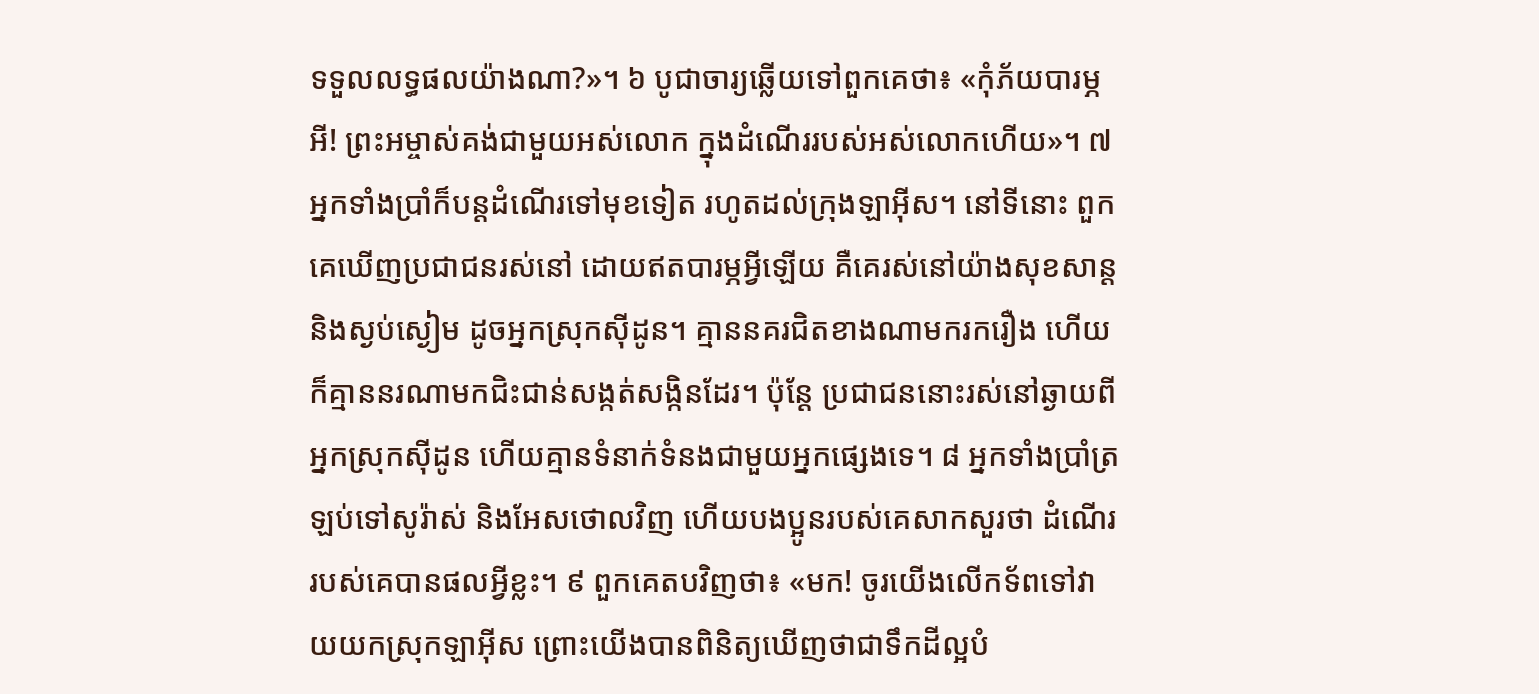ទទួលលទ្ធផលយ៉ាងណា?»។ ៦ បូជាចារ្យឆ្លើយទៅពួកគេថា៖ «កុំភ័យបារម្ភអី! ព្រះអម្ចាស់គង់ជាមួយអស់លោក ក្នុងដំណើររបស់អស់លោកហើយ»។ ៧ អ្នកទាំងប្រាំក៏បន្តដំណើរទៅមុខទៀត រហូតដល់ក្រុងឡាអ៊ីស។ នៅទីនោះ ពួកគេឃើញប្រជាជនរស់នៅ ដោយឥតបារម្ភអ្វីឡើយ គឺគេរស់នៅយ៉ាងសុខសាន្ត និងស្ងប់ស្ងៀម ដូចអ្នកស្រុកស៊ីដូន។ គ្មាននគរជិតខាងណាមករករឿង ហើយក៏គ្មាននរណាមកជិះជាន់សង្កត់សង្កិនដែរ។ ប៉ុន្តែ ប្រជាជននោះរស់នៅឆ្ងាយពីអ្នកស្រុកស៊ីដូន ហើយគ្មានទំនាក់ទំនងជាមួយអ្នកផ្សេងទេ។ ៨ អ្នកទាំងប្រាំត្រឡប់ទៅសូរ៉ាស់ និងអែសថោលវិញ ហើយបងប្អូនរបស់គេសាកសួរថា ដំណើររបស់គេបានផលអ្វីខ្លះ។ ៩ ពួកគេតបវិញថា៖ «មក! ចូរយើងលើកទ័ពទៅវាយយកស្រុកឡាអ៊ីស ព្រោះយើងបានពិនិត្យឃើញថាជាទឹកដីល្អបំ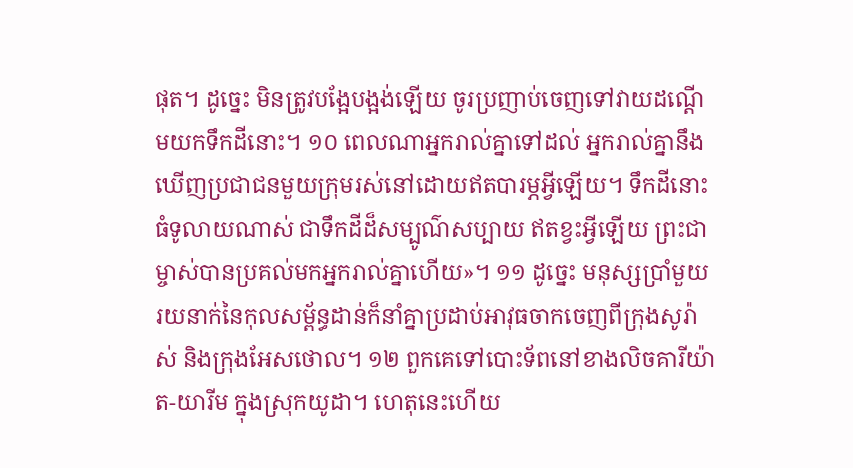ផុត។ ដូច្នេះ មិនត្រូវបង្អែបង្អង់ឡើយ ចូរប្រញាប់ចេញទៅវាយដណ្ដើមយកទឹកដីនោះ។ ១០ ពេលណាអ្នករាល់គ្នាទៅដល់ អ្នករាល់គ្នានឹងឃើញប្រជាជនមួយក្រុមរស់នៅដោយឥតបារម្ភអ្វីឡើយ។ ទឹកដីនោះធំទូលាយណាស់ ជាទឹកដីដ៏សម្បូណ៌សប្បាយ ឥតខ្វះអ្វីឡើយ ព្រះជាម្ចាស់បានប្រគល់មកអ្នករាល់គ្នាហើយ»។ ១១ ដូច្នេះ មនុស្សប្រាំមួយរយនាក់នៃកុលសម្ព័ន្ធដាន់ក៏នាំគ្នាប្រដាប់អាវុធចាកចេញពីក្រុងសូរ៉ាស់ និងក្រុងអែសថោល។ ១២ ពួកគេទៅបោះទ័ពនៅខាងលិចគារីយ៉ាត-យារីម ក្នុងស្រុកយូដា។ ហេតុនេះហើយ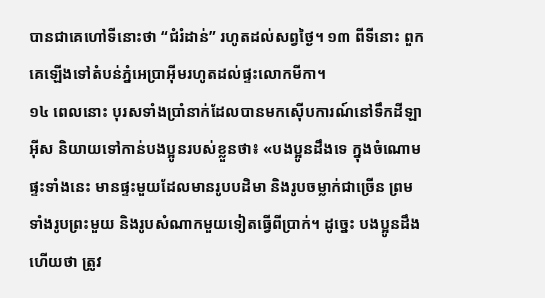បានជាគេហៅទីនោះថា “ជំរំដាន់” រហូតដល់សព្វថ្ងៃ។ ១៣ ពីទីនោះ ពួកគេឡើងទៅតំបន់ភ្នំអេប្រាអ៊ីមរហូតដល់ផ្ទះលោកមីកា។
១៤ ពេលនោះ បុរសទាំងប្រាំនាក់ដែលបានមកស៊ើបការណ៍នៅទឹកដីឡាអ៊ីស និយាយទៅកាន់បងប្អូនរបស់ខ្លួនថា៖ «បងប្អូនដឹងទេ ក្នុងចំណោមផ្ទះទាំងនេះ មានផ្ទះមួយដែលមានរូបបដិមា និងរូបចម្លាក់ជាច្រើន ព្រមទាំងរូបព្រះមួយ និងរូបសំណាកមួយទៀតធ្វើពីប្រាក់។ ដូច្នេះ បងប្អូនដឹងហើយថា ត្រូវ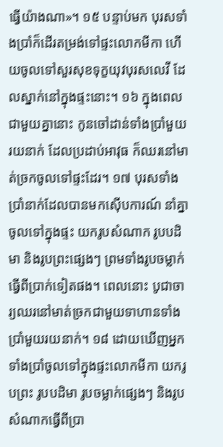ធ្វើយ៉ាងណា»។ ១៥ បន្ទាប់មក បុរសទាំងប្រាំក៏ដើរតម្រង់ទៅផ្ទះលោកមីកា ហើយចូលទៅសួរសុខទុក្ខយុវបុរសលេវី ដែលស្នាក់នៅក្នុងផ្ទះនោះ។ ១៦ ក្នុងពេលជាមួយគ្នានោះ កូនចៅដាន់ទាំងប្រាំមួយរយនាក់ ដែលប្រដាប់អាវុធ ក៏ឈរនៅមាត់ច្រកចូលទៅផ្ទះដែរ។ ១៧ បុរសទាំងប្រាំនាក់ដែលបានមកស៊ើបការណ៍ នាំគ្នាចូលទៅក្នុងផ្ទះ យករូបសំណាក រូបបដិមា និងរូបព្រះផ្សេងៗ ព្រមទាំងរូបចម្លាក់ធ្វើពីប្រាក់ទៀតផង។ ពេលនោះ បូជាចារ្យឈរនៅមាត់ច្រកជាមួយទាហានទាំងប្រាំមួយរយនាក់។ ១៨ ដោយឃើញអ្នកទាំងប្រាំចូលទៅក្នុងផ្ទះលោកមីកា យករូបព្រះ រូបបដិមា រូបចម្លាក់ផ្សេងៗ និងរូបសំណាកធ្វើពីប្រា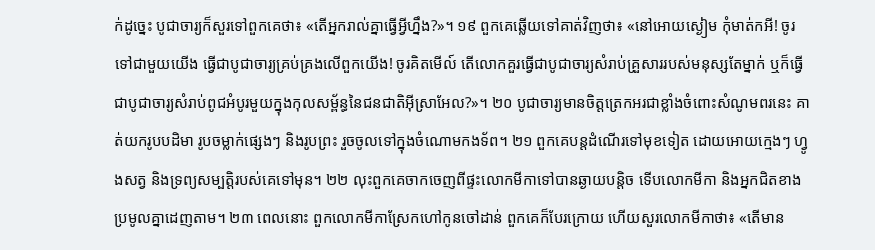ក់ដូច្នេះ បូជាចារ្យក៏សួរទៅពួកគេថា៖ «តើអ្នករាល់គ្នាធ្វើអ្វីហ្នឹង?»។ ១៩ ពួកគេឆ្លើយទៅគាត់វិញថា៖ «នៅអោយស្ងៀម កុំមាត់កអី! ចូរទៅជាមួយយើង ធ្វើជាបូជាចារ្យគ្រប់គ្រងលើពួកយើង! ចូរគិតមើល៍ តើលោកគួរធ្វើជាបូជាចារ្យសំរាប់គ្រួសាររបស់មនុស្សតែម្នាក់ ឬក៏ធ្វើជាបូជាចារ្យសំរាប់ពូជអំបូរមួយក្នុងកុលសម្ព័ន្ធនៃជនជាតិអ៊ីស្រាអែល?»។ ២០ បូជាចារ្យមានចិត្តត្រេកអរជាខ្លាំងចំពោះសំណូមពរនេះ គាត់យករូបបដិមា រូបចម្លាក់ផ្សេងៗ និងរូបព្រះ រួចចូលទៅក្នុងចំណោមកងទ័ព។ ២១ ពួកគេបន្តដំណើរទៅមុខទៀត ដោយអោយក្មេងៗ ហ្វូងសត្វ និងទ្រព្យសម្បត្តិរបស់គេទៅមុន។ ២២ លុះពួកគេចាកចេញពីផ្ទះលោកមីកាទៅបានឆ្ងាយបន្តិច ទើបលោកមីកា និងអ្នកជិតខាងប្រមូលគ្នាដេញតាម។ ២៣ ពេលនោះ ពួកលោកមីកាស្រែកហៅកូនចៅដាន់ ពួកគេក៏បែរក្រោយ ហើយសួរលោកមីកាថា៖ «តើមាន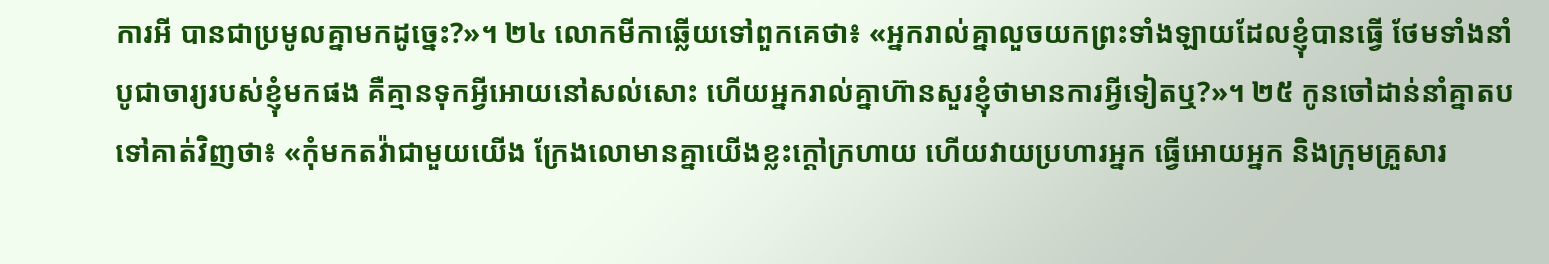ការអី បានជាប្រមូលគ្នាមកដូច្នេះ?»។ ២៤ លោកមីកាឆ្លើយទៅពួកគេថា៖ «អ្នករាល់គ្នាលួចយកព្រះទាំងឡាយដែលខ្ញុំបានធ្វើ ថែមទាំងនាំបូជាចារ្យរបស់ខ្ញុំមកផង គឺគ្មានទុកអ្វីអោយនៅសល់សោះ ហើយអ្នករាល់គ្នាហ៊ានសួរខ្ញុំថាមានការអ្វីទៀតឬ?»។ ២៥ កូនចៅដាន់នាំគ្នាតបទៅគាត់វិញថា៖ «កុំមកតវ៉ាជាមួយយើង ក្រែងលោមានគ្នាយើងខ្លះក្ដៅក្រហាយ ហើយវាយប្រហារអ្នក ធ្វើអោយអ្នក និងក្រុមគ្រួសារ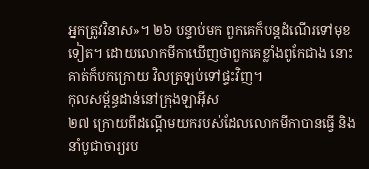អ្នកត្រូវវិនាស»។ ២៦ បន្ទាប់មក ពួកគេក៏បន្តដំណើរទៅមុខទៀត។ ដោយលោកមីកាឃើញថាពួកគេខ្លាំងពូកែជាង នោះគាត់ក៏បកក្រោយ វិលត្រឡប់ទៅផ្ទះវិញ។
កុលសម្ព័ន្ធដាន់នៅក្រុងឡាអ៊ីស
២៧ ក្រោយពីដណ្ដើមយករបស់ដែលលោកមីកាបានធ្វើ និងនាំបូជាចារ្យរប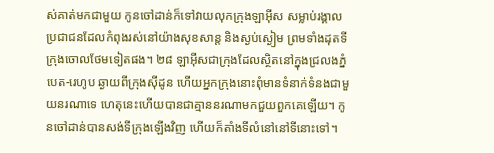ស់គាត់មកជាមួយ កូនចៅដាន់ក៏ទៅវាយលុកក្រុងឡាអ៊ីស សម្លាប់រង្គាលប្រជាជនដែលកំពុងរស់នៅយ៉ាងសុខសាន្ត និងស្ងប់ស្ងៀម ព្រមទាំងដុតទីក្រុងចោលថែមទៀតផង។ ២៨ ឡាអ៊ីសជាក្រុងដែលស្ថិតនៅក្នុងជ្រលងភ្នំបេត-រេហូប ឆ្ងាយពីក្រុងស៊ីដូន ហើយអ្នកក្រុងនោះពុំមានទំនាក់ទំនងជាមួយនរណាទេ ហេតុនេះហើយបានជាគ្មាននរណាមកជួយពួកគេឡើយ។ កូនចៅដាន់បានសង់ទីក្រុងឡើងវិញ ហើយក៏តាំងទីលំនៅនៅទីនោះទៅ។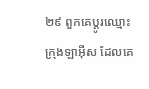២៩ ពួកគេប្ដូរឈ្មោះក្រុងឡាអ៊ីស ដែលគេ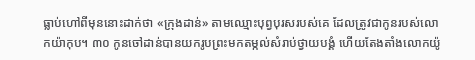ធ្លាប់ហៅពីមុននោះដាក់ថា «ក្រុងដាន់» តាមឈ្មោះបុព្វបុរសរបស់គេ ដែលត្រូវជាកូនរបស់លោកយ៉ាកុប។ ៣០ កូនចៅដាន់បានយករូបព្រះមកតម្កល់សំរាប់ថ្វាយបង្គំ ហើយតែងតាំងលោកយ៉ូ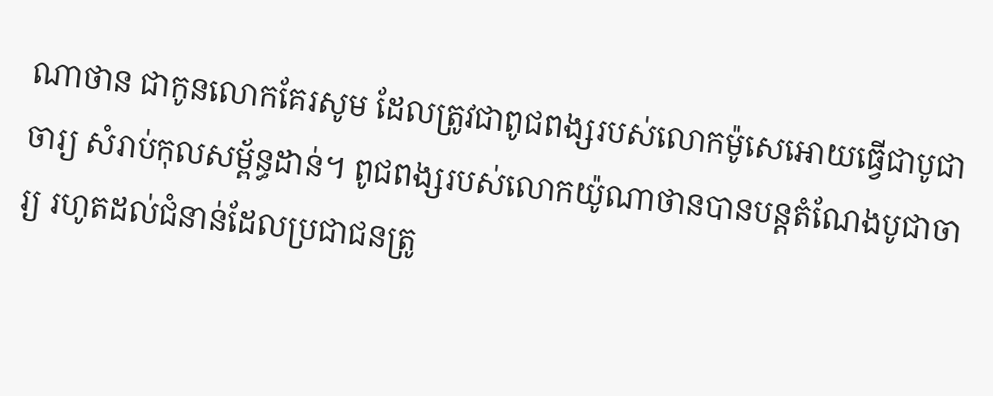ណាថាន ជាកូនលោកគែរសូម ដែលត្រូវជាពូជពង្សរបស់លោកម៉ូសេអោយធ្វើជាបូជាចារ្យ សំរាប់កុលសម្ព័ន្ធដាន់។ ពូជពង្សរបស់លោកយ៉ូណាថានបានបន្តតំណែងបូជាចារ្យ រហូតដល់ជំនាន់ដែលប្រជាជនត្រូ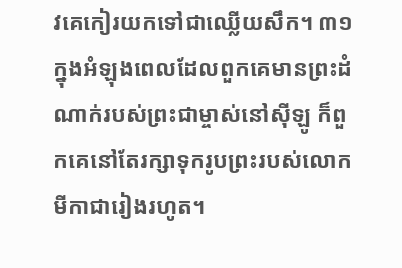វគេកៀរយកទៅជាឈ្លើយសឹក។ ៣១ ក្នុងអំឡុងពេលដែលពួកគេមានព្រះដំណាក់របស់ព្រះជាម្ចាស់នៅស៊ីឡូ ក៏ពួកគេនៅតែរក្សាទុករូបព្រះរបស់លោកមីកាជារៀងរហូត។